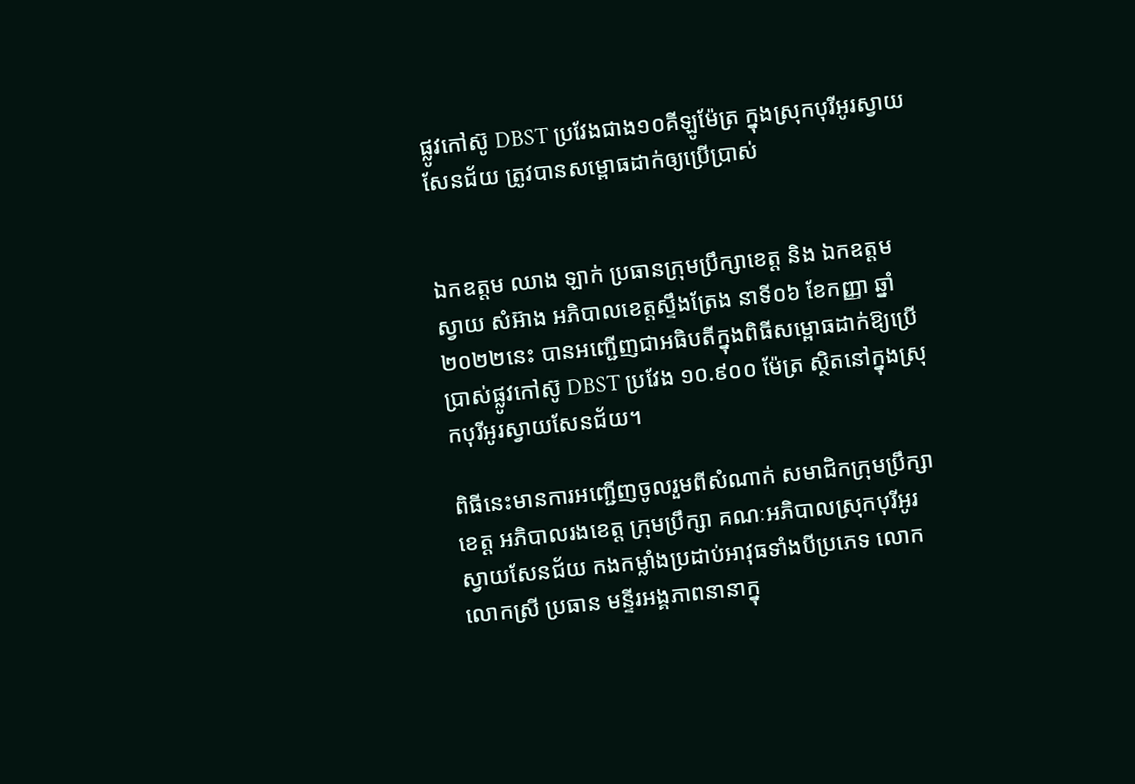ផ្លូវកៅស៊ូ DBST ប្រវែងជាង១០គីឡូម៉ែត្រ ក្នុងស្រុកបុរីអូរស្វាយសែនជ័យ ត្រូវបានសម្ពោធដាក់ឲ្យប្រើប្រាស់


ឯកឧត្តម ឈាង ឡាក់ ប្រធានក្រុមប្រឹក្សាខេត្ត និង ឯកឧត្តម ស្វាយ សំអ៊ាង អភិបាលខេត្តស្ទឹងត្រែង នាទី០៦ ខែកញ្ញា ឆ្នាំ២០២២នេះ បានអញ្ជើញជាអធិបតីក្នុងពិធីសម្ពោធដាក់ឱ្យប្រើប្រាស់ផ្លូវកៅស៊ូ DBST ប្រវែង ១០.៩០០ ម៉ែត្រ ស្ថិតនៅក្នុងស្រុកបុរីអូរស្វាយសែនជ័យ។

ពិធីនេះមានការអញ្ជើញចូលរួមពីសំណាក់ សមាជិកក្រុមប្រឹក្សាខេត្ត អភិបាលរងខេត្ត ក្រុមប្រឹក្សា គណៈអភិបាលស្រុកបុរីអូរស្វាយសែនជ័យ កងកម្លាំងប្រដាប់អាវុធទាំងបីប្រភេទ លោក លោកស្រី ប្រធាន មន្ទីរអង្គភាពនានាក្នុ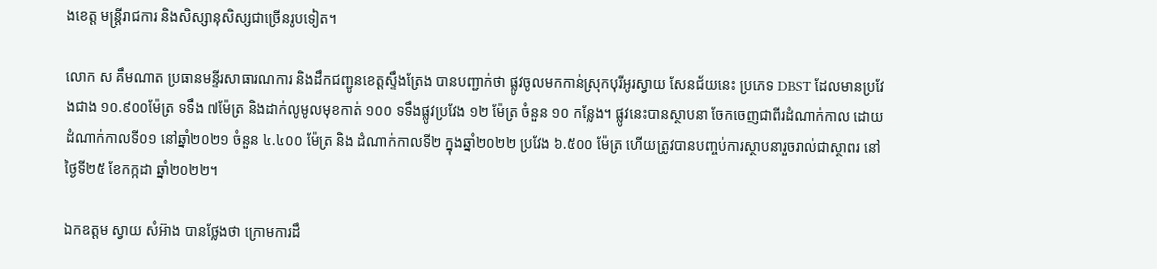ងខេត្ត មន្រ្តីរាជការ និងសិស្សានុសិស្សជាច្រើនរូបទៀត។

លោក ស គឹមណាត ប្រធានមន្ទីរសាធារណការ និងដឹកជញ្ជូនខេត្តស្ទឹងត្រែង បានបញ្ជាក់ថា ផ្លូវចូលមកកាន់ស្រុកបុរីអូរស្វាយ សែនជ័យនេះ ប្រភេទ DBST ដែលមានប្រវែងជាង ១០.៩០០ម៉ែត្រ ទទឹង ៧ម៉ែត្រ និងដាក់លូមូលមុខកាត់ ១០០ ទទឹងផ្លូវប្រវែង ១២ ម៉ែត្រ ចំនួន ១០ កន្លែង។ ផ្លូវនេះបានស្ថាបនា ចែកចេញជាពីរដំណាក់កាល ដោយដំណាក់កាលទី០១ នៅឆ្នាំ២០២១ ចំនួន ៤.៤០០ ម៉ែត្រ និង ដំណាក់កាលទី២ ក្នុងឆ្នាំ២០២២ ប្រវែង ៦.៥០០ ម៉ែត្រ ហើយត្រូវបានបញ្ចប់ការស្ថាបនារួចរាល់ជាស្ថាពរ នៅថ្ងៃទី២៥ ខែកក្កដា ឆ្នាំ២០២២។

ឯកឧត្តម ស្វាយ សំអ៊ាង បានថ្លែងថា ក្រោមការដឹ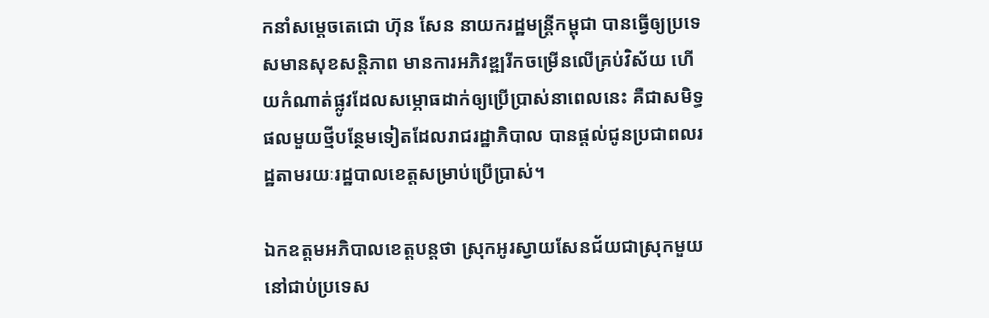កនាំសម្តេចតេជោ ហ៊ុន សែន នាយករដ្ឋមន្រ្ដីកម្ពុជា បានធ្វើឲ្យប្រទេសមានសុខសន្តិភាព មានការអភិវឌ្ឍរីកចម្រើនលើគ្រប់វិស័យ ហើយកំណាត់ផ្លូវដែលសម្ភោធដាក់ឲ្យប្រើប្រាស់នាពេលនេះ គឺជាសមិទ្ធផលមួយថ្មីបន្ថែមទៀតដែលរាជរដ្ឋាភិបាល បានផ្តល់ជូនប្រជាពលរដ្ឋតាមរយៈរដ្ឋបាលខេត្តសម្រាប់ប្រើប្រាស់។

ឯកឧត្តមអភិបាលខេត្តបន្តថា ស្រុកអូរស្វាយសែនជ័យជាស្រុកមួយ នៅជាប់ប្រទេស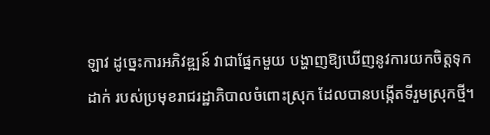ឡាវ ដូច្នេះការអភិវឌ្ឍន៍ វាជាផ្នែកមួយ បង្ហាញឱ្យឃើញនូវការយកចិត្តទុកដាក់ របស់ប្រមុខរាជរដ្ឋាភិបាលចំពោះស្រុក ដែលបានបង្កើតទីរួមស្រុកថ្មី។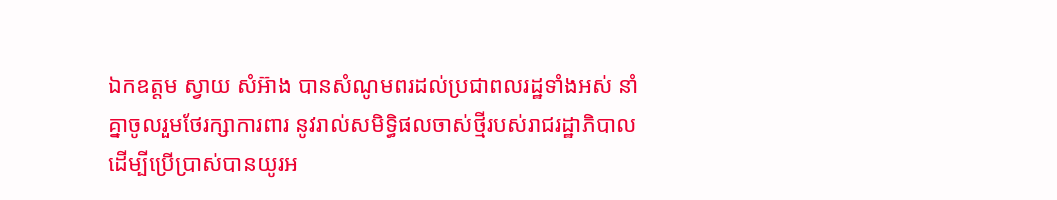ឯកឧត្តម ស្វាយ សំអ៊ាង បានសំណូមពរដល់ប្រជាពលរដ្ឋទាំងអស់ នាំគ្នាចូលរួមថែរក្សាការពារ នូវរាល់សមិទ្ធិផលចាស់ថ្មីរបស់រាជរដ្ឋាភិបាល ដើម្បីប្រើប្រាស់បានយូរអ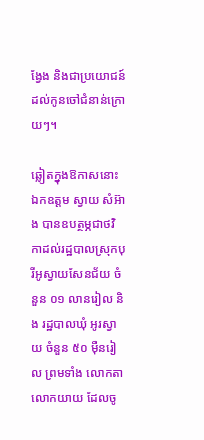ង្វែង និងជាប្រយោជន៍ដល់កូនចៅជំនាន់ក្រោយៗ។

ឆ្លៀតក្នុងឱកាសនោះ ឯកឧត្តម ស្វាយ សំអ៊ាង បានឧបត្ថម្ភជាថវិកាដល់រដ្ឋបាលស្រុកបុរីអូស្វាយសែនជ័យ ចំនួន ០១ លានរៀល និង រដ្ឋបាលឃុំ អូរស្វាយ ចំនួន ៥០ ម៉ឺនរៀល ព្រមទាំង លោកតា លោកយាយ ដែលចូ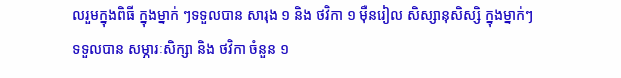លរួមក្នុងពិធី ក្នុងម្នាក់ ៗទទួលបាន សារុង ១ និង ថវិកា ១ ម៉ឺនរៀល សិស្សានុសិស្សិ ក្នុងម្នាក់ៗ ទទួលបាន សម្ភារៈសិក្សា និង ថវិកា ចំនួន ១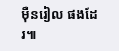ម៉ឺនរៀល ផងដែរ៕